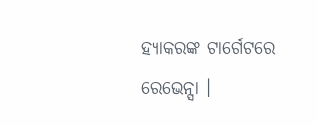ହ୍ୟାକରଙ୍କ ଟାର୍ଗେଟରେ ରେଭେନ୍ସା ।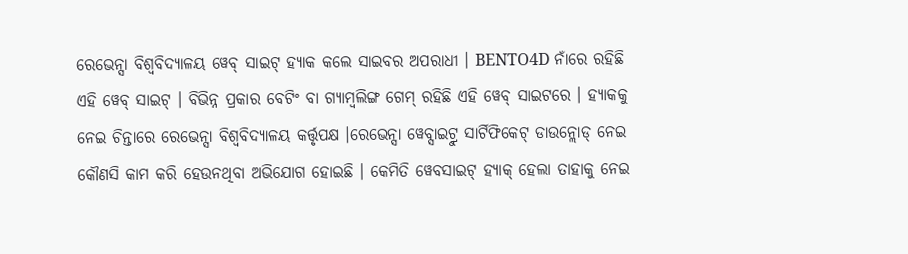ରେଭେନ୍ସା ବିଶ୍ୱବିଦ୍ୟାଳୟ ୱେବ୍ ସାଇଟ୍ ହ୍ୟାକ କଲେ ସାଇବର ଅପରାଧୀ । BENTO4D ନାଁରେ ରହିଛି ଏହି ୱେବ୍ ସାଇଟ୍ । ବିଭିନ୍ନ ପ୍ରକାର ବେଟିଂ ବା ଗ୍ୟାମ୍ବଲିଙ୍ଗ ଗେମ୍ ରହିଛି ଏହି ୱେବ୍ ସାଇଟରେ । ହ୍ୟାକକୁ ନେଇ ଚିନ୍ତାରେ ରେଭେନ୍ସା ବିଶ୍ବବିଦ୍ୟାଳୟ କର୍ତ୍ତୃପକ୍ଷ ।ରେଭେନ୍ସା ୱେବ୍ସାଇଟ୍ରୁ ସାର୍ଟିଫିକେଟ୍ ଡାଉନ୍ଲୋଡ୍ ନେଇ କୌଣସି କାମ କରି ହେଉନଥିବା ଅଭିଯୋଗ ହୋଇଛି । କେମିତି ୱେବସାଇଟ୍ ହ୍ୟାକ୍ ହେଲା ତାହାକୁ ନେଇ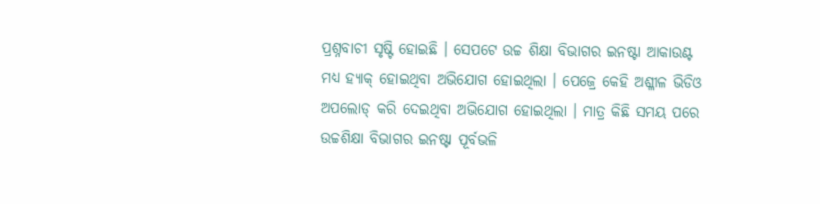ପ୍ରଶ୍ନବାଚୀ ସୃଷ୍ଟି ହୋଇଛି । ସେପଟେ ଉଚ୍ଚ ଶିକ୍ଷା ବିଭାଗର ଇନଷ୍ଟା ଆକାଉଣ୍ଟ ମଧ୍ୟ ହ୍ୟାକ୍ ହୋଇଥିବା ଅଭିଯୋଗ ହୋଇଥିଲା । ପେଜ୍ରେ କେହି ଅଶ୍ଳୀଳ ଭିଡିଓ ଅପଲୋଡ୍ କରି ଦେଇଥିବା ଅଭିଯୋଗ ହୋଇଥିଲା । ମାତ୍ର କିଛି ସମୟ ପରେ ଉଚ୍ଚଶିକ୍ଷା ବିଭାଗର ଇନଷ୍ଟା ପୂର୍ବଭଳି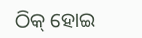ଠିକ୍ ହୋଇ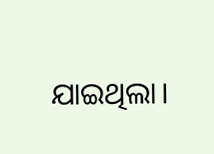ଯାଇଥିଲା।